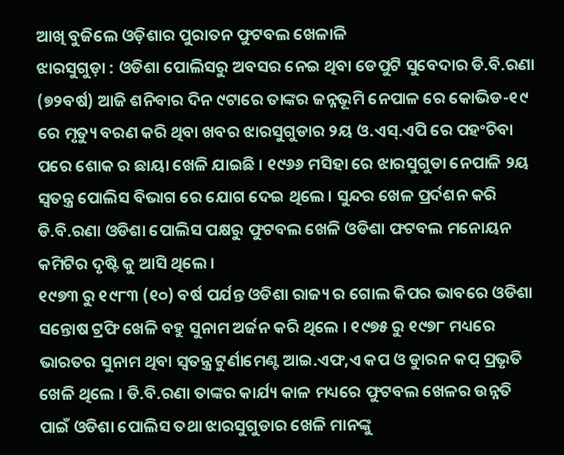ଆଖି ବୁଜିଲେ ଓଡ଼ିଶାର ପୁରାତନ ଫୁଟବଲ ଖେଳାଳି
ଝାରସୁଗୁଡ଼ା : ଓଡିଶା ପୋଲିସରୁ ଅବସର ନେଇ ଥିବା ଡେପୁଟି ସୁବେଦାର ଡି.ବି.ରଣା (୭୨ବର୍ଷ) ଆଜି ଶନିବାର ଦିନ ୯ଟାରେ ତାଙ୍କର ଜନ୍ନଭୂମି ନେପାଳ ରେ କୋଭିଡ-୧୯ ରେ ମୃତ୍ୟୁ ବରଣ କରି ଥିବା ଖବର ଝାରସୁଗୁଡାର ୨ୟ ଓ.ଏସ୍.ଏପି ରେ ପହଂଚିବା ପରେ ଶୋକ ର ଛାୟା ଖେଳି ଯାଇଛି । ୧୯୬୬ ମସିହା ରେ ଝାରସୁଗୁଡା ନେପାଳି ୨ୟ ସ୍ୱତନ୍ତ୍ର ପୋଲିସ ବିଭାଗ ରେ ଯୋଗ ଦେଇ ଥିଲେ । ସୁନ୍ଦର ଖେଳ ପ୍ରର୍ଦଶନ କରି ଡି.ବି.ରଣା ଓଡିଶା ପୋଲିସ ପକ୍ଷରୁ ଫୁଟବଲ ଖେଳି ଓଡିଶା ଫଟବଲ ମନୋୟନ କମିଟିର ଦୃଷ୍ଟି କୁ ଆସି ଥିଲେ ।
୧୯୭୩ ରୁ ୧୯୮୩ (୧୦) ବର୍ଷ ପର୍ଯନ୍ତ ଓଡିଶା ରାଜ୍ୟ ର ଗୋଲ କିପର ଭାବରେ ଓଡିଶା ସନ୍ତୋଷ ଟ୍ରଫି ଖେଳି ବହୁ ସୁନାମ ଅର୍ଜନ କରି ଥିଲେ । ୧୯୭୫ ରୁ ୧୯୭୮ ମଧ୍ୟରେ ଭାରତର ସୁନାମ ଥିବା ସ୍ୱତନ୍ତ୍ର ଟୁର୍ଣାମେଣ୍ଟ ଆଇ.ଏଫ,ଏ କପ ଓ ଡୁାରନ କପ୍ ପ୍ରଭୃତି ଖେଳି ଥିଲେ । ଡି.ବି.ରଣା ତାଙ୍କର କାର୍ଯ୍ୟ କାଳ ମଧ୍ୟରେ ଫୁଟବଲ ଖେଳର ଉନ୍ନତି ପାଇଁ ଓଡିଶା ପୋଲିସ ତଥା ଝାରସୁଗୁଡାର ଖେଳି ମାନଙ୍କୁ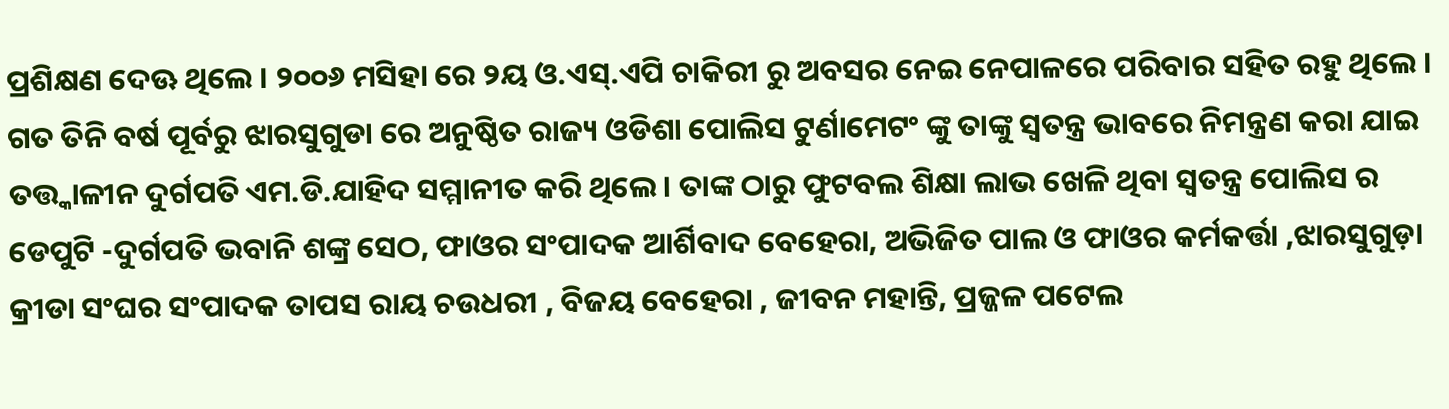ପ୍ରଶିକ୍ଷଣ ଦେଊ ଥିଲେ । ୨୦୦୬ ମସିହା ରେ ୨ୟ ଓ.ଏସ୍.ଏପି ଚାକିରୀ ରୁ ଅବସର ନେଇ ନେପାଳରେ ପରିବାର ସହିତ ରହୁ ଥିଲେ । ଗତ ତିନି ବର୍ଷ ପୂର୍ବରୁ ଝାରସୁଗୁଡା ରେ ଅନୁଷ୍ଠିତ ରାଜ୍ୟ ଓଡିଶା ପୋଲିସ ଟୁର୍ଣାମେଟଂ ଙ୍କୁ ତାଙ୍କୁ ସ୍ୱତନ୍ତ୍ର ଭାବରେ ନିମନ୍ତ୍ରଣ କରା ଯାଇ ତତ୍ତ୍କାଳୀନ ଦୁର୍ଗପତି ଏମ.ଡି.ଯାହିଦ ସମ୍ମାନୀତ କରି ଥିଲେ । ତାଙ୍କ ଠାରୁ ଫୁଟବଲ ଶିକ୍ଷା ଲାଭ ଖେଳି ଥିବା ସ୍ୱତନ୍ତ୍ର ପୋଲିସ ର ଡେପୁଟି -ଦୁର୍ଗପତି ଭବାନି ଶଙ୍କ୍ର ସେଠ, ଫାଓର ସଂପାଦକ ଆର୍ଶିବାଦ ବେହେରା, ଅଭିଜିତ ପାଲ ଓ ଫାଓର କର୍ମକର୍ତ୍ତା ,ଝାରସୁଗୁଡ଼ା କ୍ରୀଡା ସଂଘର ସଂପାଦକ ତାପସ ରାୟ ଚଉଧରୀ , ବିଜୟ ବେହେରା , ଜୀବନ ମହାନ୍ତି, ପ୍ରଜ୍ଜଳ ପଟେଲ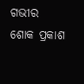ଗଭୀର ଶୋକ ପ୍ରକାଶ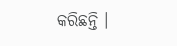କରିଛନ୍ତି ।